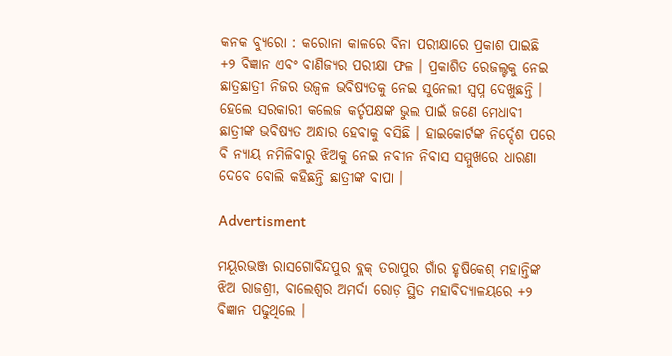କନକ ବ୍ୟୁରୋ : କରୋନା କାଳରେ ବିନା ପରୀକ୍ଷାରେ ପ୍ରକାଶ ପାଇଛି +୨ ବିଜ୍ଞାନ ଏବଂ ବାଣିଜ୍ୟର ପରୀକ୍ଷା ଫଳ । ପ୍ରକାଶିତ ରେଜଲ୍ଟକୁ ନେଇ ଛାତ୍ରଛାତ୍ରୀ ନିଜର ଉଜ୍ୱଳ ଭବିଷ୍ୟତକୁ ନେଇ ସୁନେଲୀ ସ୍ୱପ୍ନ ଦେଖୁଛନ୍ତି । ହେଲେ ସରକାରୀ କଲେଜ କର୍ତୃପକ୍ଷଙ୍କ ଭୁଲ ପାଇଁ ଜଣେ ମେଧାବୀ ଛାତ୍ରୀଙ୍କ ଭବିଷ୍ୟତ ଅନ୍ଧାର ହେବାକୁ ବସିଛି । ହାଇକୋର୍ଟଙ୍କ ନିର୍ଦ୍ଦେଶ ପରେ ବି ନ୍ୟାୟ ନମିଳିବାରୁ ଝିଅକୁ ନେଇ ନବୀନ ନିବାସ ସମ୍ମୁଖରେ ଧାରଣା ଦେବେ ବୋଲି କହିଛନ୍ତି ଛାତ୍ରୀଙ୍କ ବାପା ।

Advertisment

ମୟୂରଭଞ୍ଜ ରାସଗୋବିନ୍ଦପୁର ବ୍ଲକ୍ ତରାପୁର ଗାଁର ହୃଷିକେଶ୍ ମହାନ୍ତିଙ୍କ ଝିଅ ରାଜଶ୍ରୀ, ବାଲେଶ୍ୱର ଅମର୍ଦା ରୋଡ଼ ସ୍ଥିତ ମହାବିଦ୍ୟାଳୟରେ +୨ ବିଜ୍ଞାନ ପଢୁଥିଲେ ।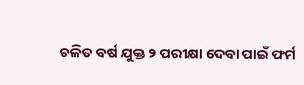ଚଳିତ ବର୍ଷ ଯୁକ୍ତ ୨ ପରୀକ୍ଷା ଦେବା ପାଇଁ ଫର୍ମ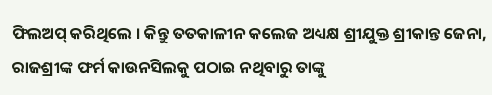ଫିଲଅପ୍ କରିଥିଲେ । କିନ୍ତୁ ତତକାଳୀନ କଲେଜ ଅଧ୍ୟକ୍ଷ ଶ୍ରୀଯୁକ୍ତ ଶ୍ରୀକାନ୍ତ ଜେନା, ରାଜଶ୍ରୀଙ୍କ ଫର୍ମ କାଉନସିଲକୁ ପଠାଇ ନଥିବାରୁ ତାଙ୍କୁ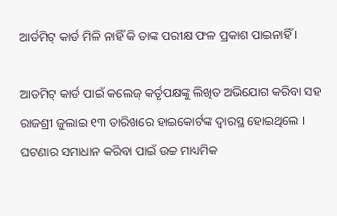ଆର୍ଡମିଟ୍ କାର୍ଡ ମିଳି ନାହିଁ କି ତାଙ୍କ ପରୀକ୍ଷ ଫଳ ପ୍ରକାଶ ପାଇନାହିଁ ।

ଆଡମିଟ୍ କାର୍ଡ ପାଇଁ କଲେଜ୍ କର୍ତୃପକ୍ଷଙ୍କୁ ଲିଖିତ ଅଭିଯୋଗ କରିବା ସହ ରାଜଶ୍ରୀ ଜୁଲାଇ ୧୩ ତାରିଖରେ ହାଇକୋର୍ଟଙ୍କ ଦ୍ୱାରସ୍ଥ ହୋଇଥିଲେ । ଘଟଣାର ସମାଧାନ କରିବା ପାଇଁ ଉଚ୍ଚ ମାଧ୍ୟମିକ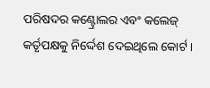ପରିଷଦର କଣ୍ଟ୍ରୋଲର ଏବଂ କଲେଜ୍ କର୍ତୃପକ୍ଷକୁ ନିର୍ଦ୍ଦେଶ ଦେଇଥିଲେ କୋର୍ଟ ।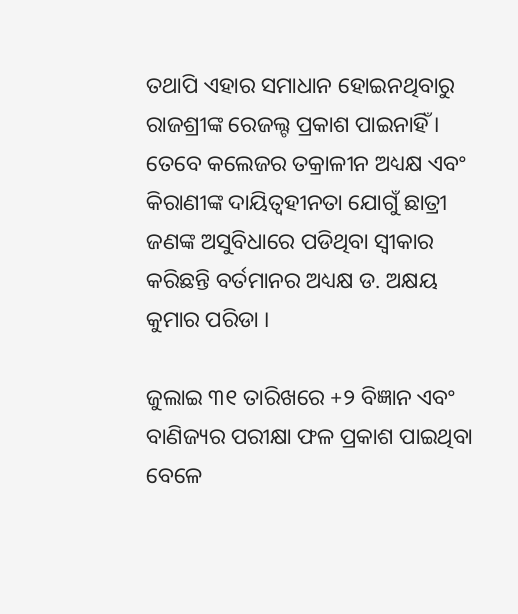ତଥାପି ଏହାର ସମାଧାନ ହୋଇନଥିବାରୁ ରାଜଶ୍ରୀଙ୍କ ରେଜଲ୍ଟ ପ୍ରକାଶ ପାଇନାହିଁ । ତେବେ କଲେଜର ତକ୍ରାଳୀନ ଅଧ୍ୟକ୍ଷ ଏବଂ କିରାଣୀଙ୍କ ଦାୟିତ୍ୱହୀନତା ଯୋଗୁଁ ଛାତ୍ରୀ ଜଣଙ୍କ ଅସୁବିଧାରେ ପଡିଥିବା ସ୍ୱୀକାର କରିଛନ୍ତି ବର୍ତମାନର ଅଧ୍ୟକ୍ଷ ଡ. ଅକ୍ଷୟ କୁମାର ପରିଡା ।

ଜୁଲାଇ ୩୧ ତାରିଖରେ +୨ ବିଜ୍ଞାନ ଏବଂ ବାଣିଜ୍ୟର ପରୀକ୍ଷା ଫଳ ପ୍ରକାଶ ପାଇଥିବା ବେଳେ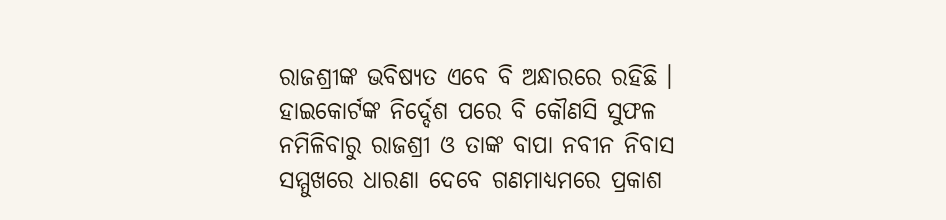ରାଜଶ୍ରୀଙ୍କ ଭବିଷ୍ୟତ ଏବେ ବି ଅନ୍ଧାରରେ ରହିଛି । ହାଇକୋର୍ଟଙ୍କ ନିର୍ଦ୍ଦେଶ ପରେ ବି କୌଣସି ସୁଫଳ ନମିଳିବାରୁ ରାଜଶ୍ରୀ ଓ ତାଙ୍କ ବାପା ନବୀନ ନିବାସ ସମ୍ମୁଖରେ ଧାରଣା ଦେବେ ଗଣମାଧ୍ୟମରେ ପ୍ରକାଶ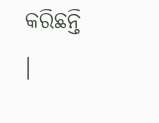କରିଛନ୍ତି ।